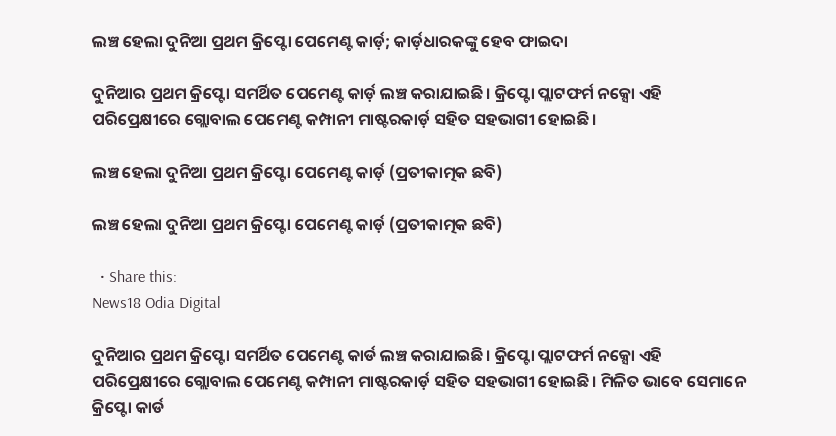ଲଞ୍ଚ ହେଲା ଦୁନିଆ ପ୍ରଥମ କ୍ରିପ୍ଟୋ ପେମେଣ୍ଟ କାର୍ଡ଼; କାର୍ଡ଼ଧାରକଙ୍କୁ ହେବ ଫାଇଦା

ଦୁନିଆର ପ୍ରଥମ କ୍ରିପ୍ଟୋ ସମର୍ଥିତ ପେମେଣ୍ଟ କାର୍ଡ଼ ଲଞ୍ଚ କରାଯାଇଛି। କ୍ରିପ୍ଟୋ ପ୍ଲାଟଫର୍ମ ନକ୍ସୋ ଏହି ପରିପ୍ରେକ୍ଷୀରେ ଗ୍ଲୋବାଲ ପେମେଣ୍ଟ କମ୍ପାନୀ ମାଷ୍ଟରକାର୍ଡ଼ ସହିତ ସହଭାଗୀ ହୋଇଛି।

ଲଞ୍ଚ ହେଲା ଦୁନିଆ ପ୍ରଥମ କ୍ରିପ୍ଟୋ ପେମେଣ୍ଟ କାର୍ଡ଼ (ପ୍ରତୀକାତ୍ମକ ଛବି)

ଲଞ୍ଚ ହେଲା ଦୁନିଆ ପ୍ରଥମ କ୍ରିପ୍ଟୋ ପେମେଣ୍ଟ କାର୍ଡ଼ (ପ୍ରତୀକାତ୍ମକ ଛବି)

  • Share this:
News18 Odia Digital

ଦୁନିଆର ପ୍ରଥମ କ୍ରିପ୍ଟୋ ସମର୍ଥିତ ପେମେଣ୍ଟ କାର୍ଡ ଲଞ୍ଚ କରାଯାଇଛି। କ୍ରିପ୍ଟୋ ପ୍ଲାଟଫର୍ମ ନକ୍ସୋ ଏହି ପରିପ୍ରେକ୍ଷୀରେ ଗ୍ଲୋବାଲ ପେମେଣ୍ଟ କମ୍ପାନୀ ମାଷ୍ଟରକାର୍ଡ଼ ସହିତ ସହଭାଗୀ ହୋଇଛି। ମିଳିତ ଭାବେ ସେମାନେ କ୍ରିପ୍ଟୋ କାର୍ଡ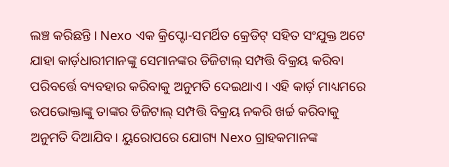ଲଞ୍ଚ କରିଛନ୍ତି। Nexo ଏକ କ୍ରିପ୍ଟୋ-ସମର୍ଥିତ କ୍ରେଡିଟ୍ ସହିତ ସଂଯୁକ୍ତ ଅଟେ ଯାହା କାର୍ଡ଼ଧାରୀମାନଙ୍କୁ ସେମାନଙ୍କର ଡିଜିଟାଲ୍ ସମ୍ପତ୍ତି ବିକ୍ରୟ କରିବା ପରିବର୍ତ୍ତେ ବ୍ୟବହାର କରିବାକୁ ଅନୁମତି ଦେଇଥାଏ। ଏହି କାର୍ଡ଼ ମାଧ୍ୟମରେ ଉପଭୋକ୍ତାଙ୍କୁ ତାଙ୍କର ଡିଜିଟାଲ୍ ସମ୍ପତ୍ତି ବିକ୍ରୟ ନକରି ଖର୍ଚ୍ଚ କରିବାକୁ ଅନୁମତି ଦିଆଯିବ। ୟୁରୋପରେ ଯୋଗ୍ୟ Nexo ଗ୍ରାହକମାନଙ୍କ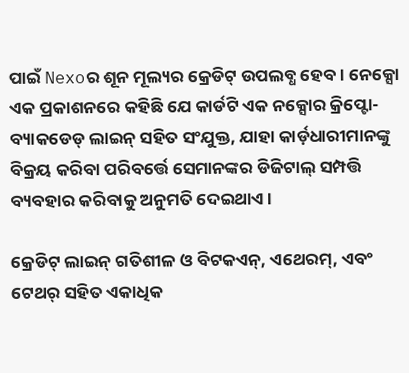ପାଇଁ Nexoର ଶୂନ ମୂଲ୍ୟର କ୍ରେଡିଟ୍ ଉପଲବ୍ଧ ହେବ। ନେକ୍ସୋ ଏକ ପ୍ରକାଶନରେ କହିଛି ଯେ କାର୍ଡଟି ଏକ ନକ୍ସୋର କ୍ରିପ୍ଟୋ-ବ୍ୟାକଡେଡ୍ ଲାଇନ୍ ସହିତ ସଂଯୁକ୍ତ, ଯାହା କାର୍ଡ଼ଧାରୀମାନଙ୍କୁ ବିକ୍ରୟ କରିବା ପରିବର୍ତ୍ତେ ସେମାନଙ୍କର ଡିଜିଟାଲ୍ ସମ୍ପତ୍ତି ବ୍ୟବହାର କରିବାକୁ ଅନୁମତି ଦେଇଥାଏ।

କ୍ରେଡିଟ୍ ଲାଇନ୍ ଗତିଶୀଳ ଓ ବିଟକଏନ୍, ଏଥେରମ୍, ଏବଂ ଟେଥର୍ ସହିତ ଏକାଧିକ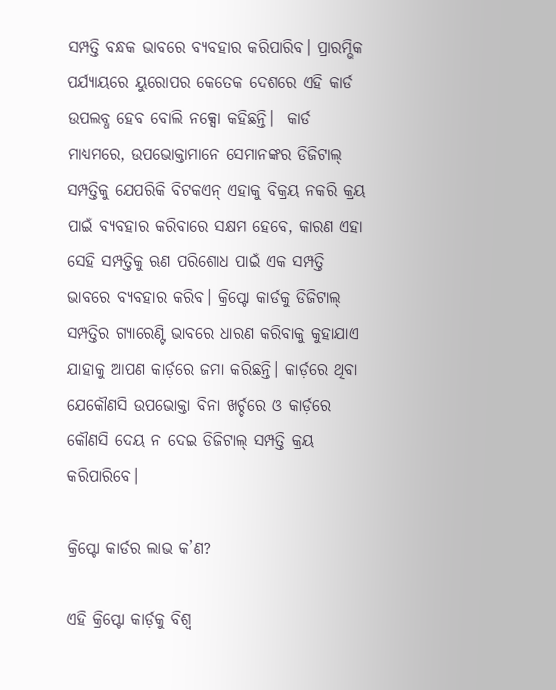ସମ୍ପତ୍ତି ବନ୍ଧକ ଭାବରେ ବ୍ୟବହାର କରିପାରିବ। ପ୍ରାରମ୍ଭିକ ପର୍ଯ୍ୟାୟରେ ୟୁରୋପର କେତେକ ଦେଶରେ ଏହି କାର୍ଡ ଉପଲବ୍ଧ ହେବ ବୋଲି ନକ୍ସୋ କହିଛନ୍ତି।  କାର୍ଡ ମାଧ୍ୟମରେ, ଉପଭୋକ୍ତାମାନେ ସେମାନଙ୍କର ଡିଜିଟାଲ୍ ସମ୍ପତ୍ତିକୁ ଯେପରିକି ବିଟକଏନ୍ ଏହାକୁ ବିକ୍ରୟ ନକରି କ୍ରୟ ପାଇଁ ବ୍ୟବହାର କରିବାରେ ସକ୍ଷମ ହେବେ, କାରଣ ଏହା ସେହି ସମ୍ପତ୍ତିକୁ ଋଣ ପରିଶୋଧ ପାଇଁ ଏକ ସମ୍ପତ୍ତି ଭାବରେ ବ୍ୟବହାର କରିବ। କ୍ରିପ୍ଟୋ କାର୍ଡକୁ ଡିଜିଟାଲ୍ ସମ୍ପତ୍ତିର ଗ୍ୟାରେଣ୍ଟି ଭାବରେ ଧାରଣ କରିବାକୁ କୁହାଯାଏ ଯାହାକୁ ଆପଣ କାର୍ଡ଼ରେ ଜମା କରିଛନ୍ତି। କାର୍ଡ଼ରେ ଥିବା ଯେକୌଣସି ଉପଭୋକ୍ତା ବିନା ଖର୍ଚ୍ଚରେ ଓ କାର୍ଡ଼ରେ କୌଣସି ଦେୟ ନ ଦେଇ ଡିଜିଟାଲ୍ ସମ୍ପତ୍ତି କ୍ରୟ କରିପାରିବେ।

କ୍ରିପ୍ଟୋ କାର୍ଡର ଲାଭ କ’ଣ?

ଏହି କ୍ରିପ୍ଟୋ କାର୍ଡ଼କୁ ବିଶ୍ୱ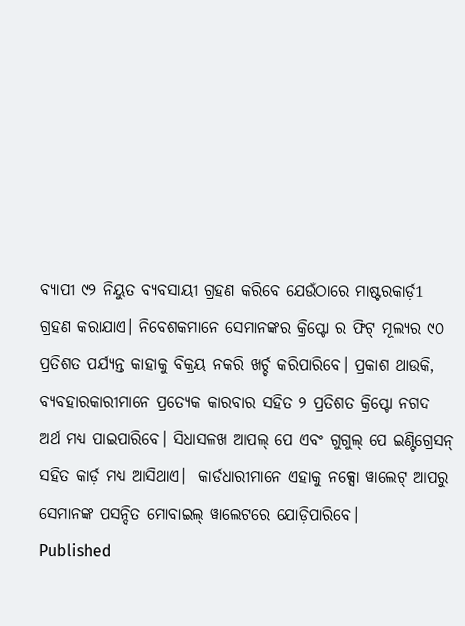ବ୍ୟାପୀ ୯୨ ନିୟୁତ ବ୍ୟବସାୟୀ ଗ୍ରହଣ କରିବେ ଯେଉଁଠାରେ ମାଷ୍ଟରକାର୍ଡ଼1 ଗ୍ରହଣ କରାଯାଏ। ନିବେଶକମାନେ ସେମାନଙ୍କର କ୍ରିପ୍ଟୋ ର ଫିଟ୍ ମୂଲ୍ୟର ୯୦ ପ୍ରତିଶତ ପର୍ଯ୍ୟନ୍ତ କାହାକୁ ବିକ୍ରୟ ନକରି ଖର୍ଚ୍ଚ କରିପାରିବେ। ପ୍ରକାଶ ଥାଉକି, ବ୍ୟବହାରକାରୀମାନେ ପ୍ରତ୍ୟେକ କାରବାର ସହିତ ୨ ପ୍ରତିଶତ କ୍ରିପ୍ଟୋ ନଗଦ ଅର୍ଥ ମଧ୍ୟ ପାଇପାରିବେ। ସିଧାସଳଖ ଆପଲ୍ ପେ ଏବଂ ଗୁଗୁଲ୍ ପେ ଇଣ୍ଟିଗ୍ରେସନ୍ ସହିତ କାର୍ଡ଼ ମଧ୍ୟ ଆସିଥାଏ।  କାର୍ଡଧାରୀମାନେ ଏହାକୁ ନକ୍ସୋ ୱାଲେଟ୍ ଆପରୁ ସେମାନଙ୍କ ପସନ୍ଦିତ ମୋବାଇଲ୍ ୱାଲେଟରେ ଯୋଡ଼ିପାରିବେ।
Published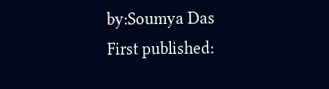by:Soumya Das
First published: